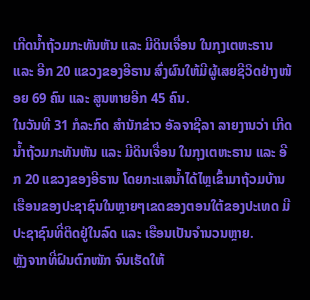ເກີດນ້ຳຖ້ວມກະທັນຫັນ ແລະ ມີດິນເຈື່ອນ ໃນກຸງເຕຫະຣານ ແລະ ອີກ 20 ແຂວງຂອງອີຣານ ສົ່ງຜົນໃຫ້ມີຜູ້ເສຍຊີວິດຢ່າງໜ້ອຍ 69 ຄົນ ແລະ ສູນຫາຍອີກ 45 ຄົນ.
ໃນວັນທີ 31 ກໍລະກົດ ສຳນັກຂ່າວ ອັລຈາຊີລາ ລາຍງານວ່າ ເກີດນ້ຳຖ້ວມກະທັນຫັນ ແລະ ມີດິນເຈື່ອນ ໃນກຸງເຕຫະຣານ ແລະ ອີກ 20 ແຂວງຂອງອີຣານ ໂດຍກະແສນ້ຳໄດ້ໄຫຼເຂົ້າມາຖ້ວມບ້ານເຮືອນຂອງປະຊາຊົນໃນຫຼາຍໆເຂດຂອງຕອນໃຕ້ຂອງປະເທດ ມີປະຊາຊົນທີ່ຕິດຢູ່ໃນລົດ ແລະ ເຮືອນເປັນຈຳນວນຫຼາຍ.
ຫຼັງຈາກທີ່ຝົນຕົກໜັກ ຈົນເຮັດໃຫ້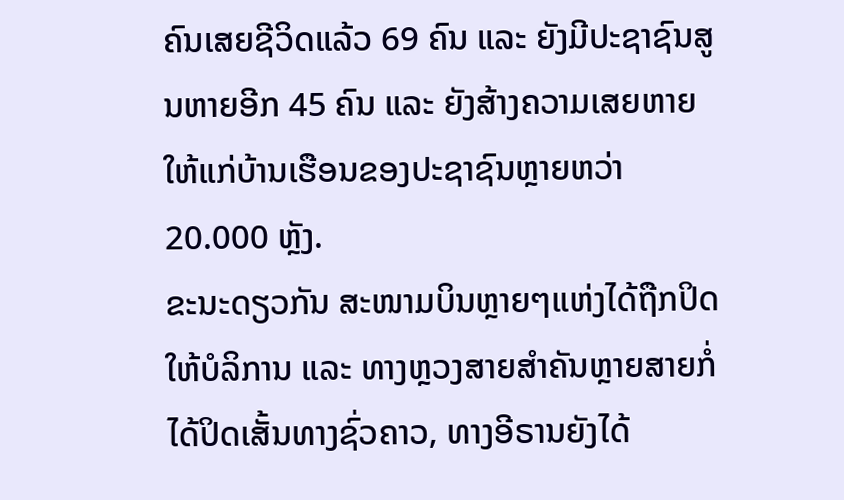ຄົນເສຍຊີວິດແລ້ວ 69 ຄົນ ແລະ ຍັງມີປະຊາຊົນສູນຫາຍອີກ 45 ຄົນ ແລະ ຍັງສ້າງຄວາມເສຍຫາຍໃຫ້ແກ່ບ້ານເຮືອນຂອງປະຊາຊົນຫຼາຍຫວ່າ 20.000 ຫຼັງ.
ຂະນະດຽວກັນ ສະໜາມບິນຫຼາຍໆແຫ່ງໄດ້ຖືກປິດໃຫ້ບໍລິການ ແລະ ທາງຫຼວງສາຍສຳຄັນຫຼາຍສາຍກໍ່ໄດ້ປິດເສັ້ນທາງຊົ່ວຄາວ, ທາງອີຣານຍັງໄດ້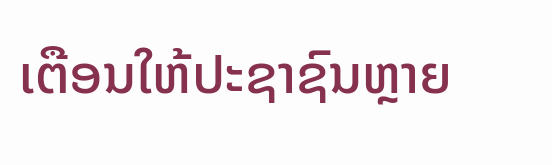ເຕືອນໃຫ້ປະຊາຊົນຫຼາຍ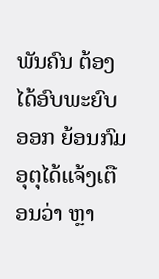ພັນຄົນ ຕ້ອງໄດ້ອົບພະຍົບອອກ ຍ້ອນກົມອຸຕຸໄດ້ແຈ້ງເຕືອນວ່າ ຫຼາ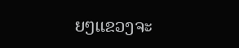ຍໆແຂວງຈະ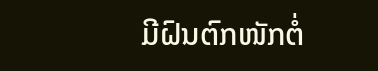ມີຝົນຕົກໜັກຕໍ່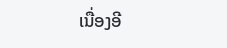ເນື່ອງອີ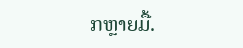ກຫຼາຍມື້.